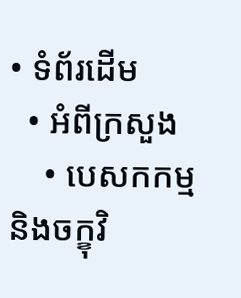• ទំព័រដើម
  • អំពីក្រសួង
    • បេសកកម្ម និងចក្ខុវិ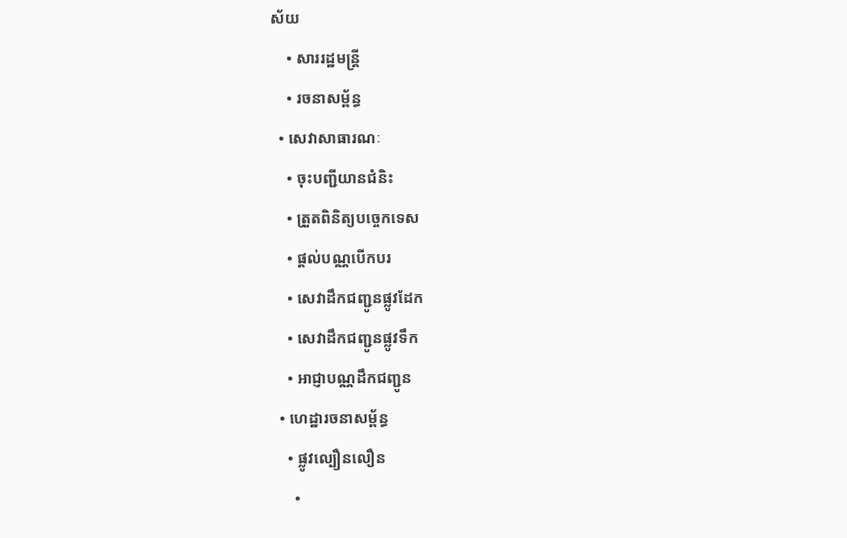ស័យ
    • សាររដ្ឋមន្ត្រី
    • រចនាសម្ព័ន្ធ
  • សេវាសាធារណៈ
    • ចុះបញ្ជីយានជំនិះ
    • ត្រួតពិនិត្យបច្ចេកទេស
    • ផ្តល់បណ្ណបើកបរ
    • សេវាដឹកជញ្ជូនផ្លូវដែក
    • សេវាដឹកជញ្ជូនផ្លូវទឹក
    • អាជ្ញាបណ្ណដឹកជញ្ជូន
  • ហេដ្ឋារចនាសម្ព័ន្ធ
    • ផ្លូវល្បឿនលឿន
      •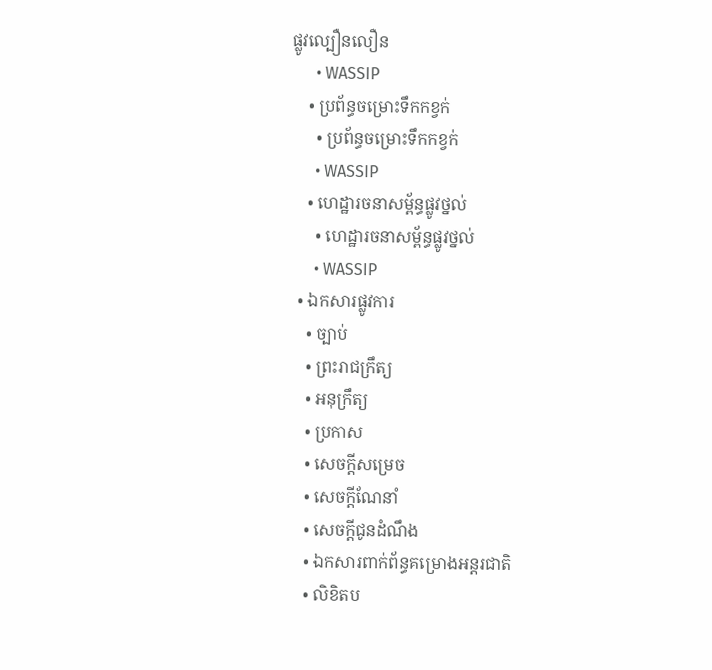ផ្លូវល្បឿនលឿន
      • WASSIP
    • ប្រព័ន្ធចម្រោះទឹកកខ្វក់
      • ប្រព័ន្ធចម្រោះទឹកកខ្វក់
      • WASSIP
    • ហេដ្ឋារចនាសម្ព័ន្ធផ្លូវថ្នល់
      • ហេដ្ឋារចនាសម្ព័ន្ធផ្លូវថ្នល់
      • WASSIP
  • ឯកសារផ្លូវការ
    • ច្បាប់
    • ព្រះរាជក្រឹត្យ
    • អនុក្រឹត្យ
    • ប្រកាស
    • សេចក្តីសម្រេច
    • សេចក្តីណែនាំ
    • សេចក្តីជូនដំណឹង
    • ឯកសារពាក់ព័ន្ធគម្រោងអន្តរជាតិ
    • លិខិតប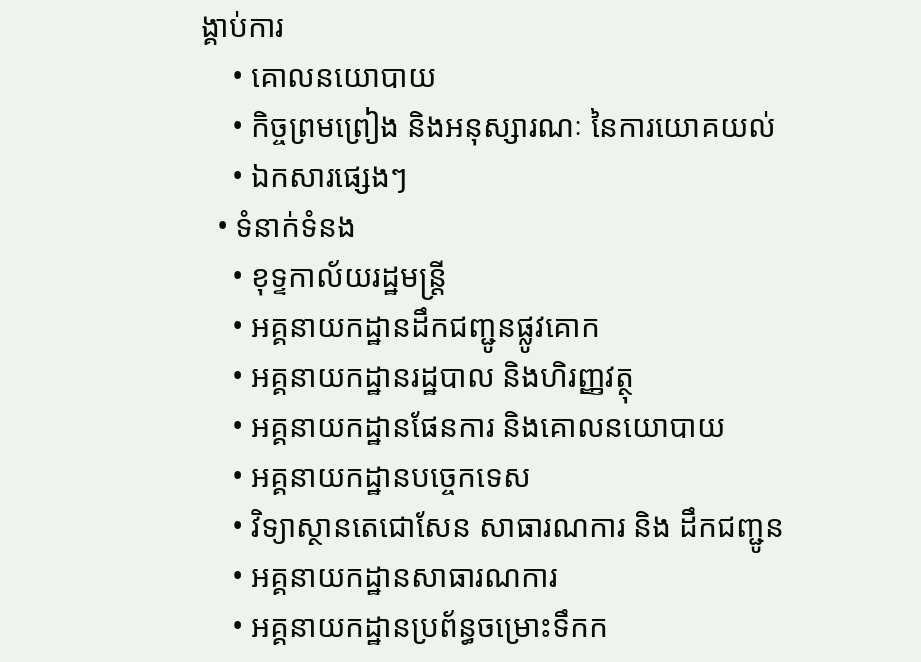ង្គាប់ការ
    • គោលនយោបាយ
    • កិច្ចព្រមព្រៀង និងអនុស្សារណៈ នៃការយោគយល់
    • ឯកសារផ្សេងៗ
  • ទំនាក់ទំនង
    • ខុទ្ទកាល័យរដ្ឋមន្ដ្រី
    • អគ្គនាយកដ្ឋានដឹកជញ្ជូនផ្លូវគោក
    • អគ្គនាយកដ្ឋានរដ្ឋបាល និងហិរញ្ញវត្ថុ
    • អគ្គនាយកដ្ឋានផែនការ និងគោលនយោបាយ
    • អគ្គនាយកដ្ឋានបច្ចេកទេស
    • វិទ្យាស្ថានតេជោសែន សាធារណការ និង ដឹកជញ្ជូន
    • អគ្គនាយកដ្ឋានសាធារណការ
    • អគ្គនាយកដ្ឋានប្រព័ន្ធចម្រោះទឹកក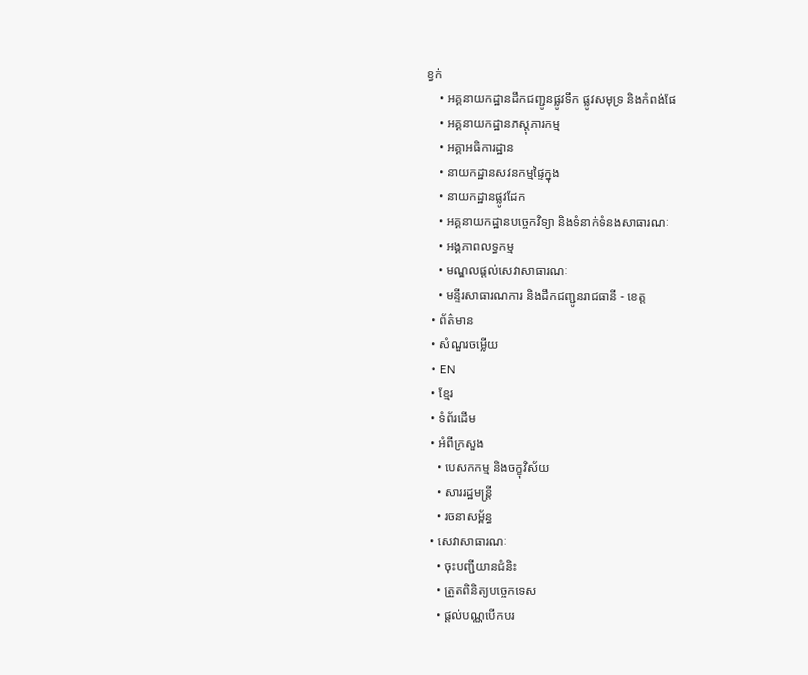ខ្វក់
    • អគ្គនាយកដ្ឋានដឹកជញ្ជូនផ្លូវទឹក ផ្លូវសមុទ្រ និងកំពង់ផែ
    • អគ្គនាយកដ្ឋានភស្តុភារកម្ម
    • អគ្គាអធិការដ្ឋាន
    • នាយកដ្ឋានសវនកម្មផ្ទៃក្នុង
    • នាយកដ្ឋានផ្លូវដែក
    • អគ្គនាយកដ្ឋានបច្ចេកវិទ្យា និងទំនាក់ទំនងសាធារណៈ
    • អង្គភាពលទ្ធកម្ម
    • មណ្ឌលផ្ដល់សេវាសាធារណៈ
    • មន្ទីរសាធារណការ និងដឹកជញ្ជូនរាជធានី - ខេត្ត
  • ព័ត៌មាន
  • សំណួរចម្លើយ
  • EN
  • ខ្មែរ
  • ទំព័រដើម
  • អំពីក្រសួង
    • បេសកកម្ម និងចក្ខុវិស័យ
    • សាររដ្ឋមន្ត្រី
    • រចនាសម្ព័ន្ធ
  • សេវាសាធារណៈ
    • ចុះបញ្ជីយានជំនិះ
    • ត្រួតពិនិត្យបច្ចេកទេស
    • ផ្តល់បណ្ណបើកបរ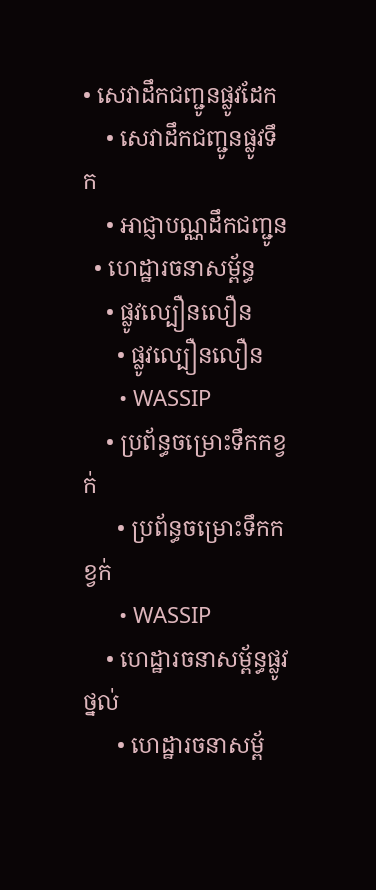• សេវាដឹកជញ្ជូនផ្លូវដែក
    • សេវាដឹកជញ្ជូនផ្លូវទឹក
    • អាជ្ញាបណ្ណដឹកជញ្ជូន
  • ហេដ្ឋារចនាសម្ព័ន្ធ
    • ផ្លូវល្បឿនលឿន
      • ផ្លូវល្បឿនលឿន
      • WASSIP
    • ប្រព័ន្ធចម្រោះទឹកកខ្វក់
      • ប្រព័ន្ធចម្រោះទឹកកខ្វក់
      • WASSIP
    • ហេដ្ឋារចនាសម្ព័ន្ធផ្លូវថ្នល់
      • ហេដ្ឋារចនាសម្ព័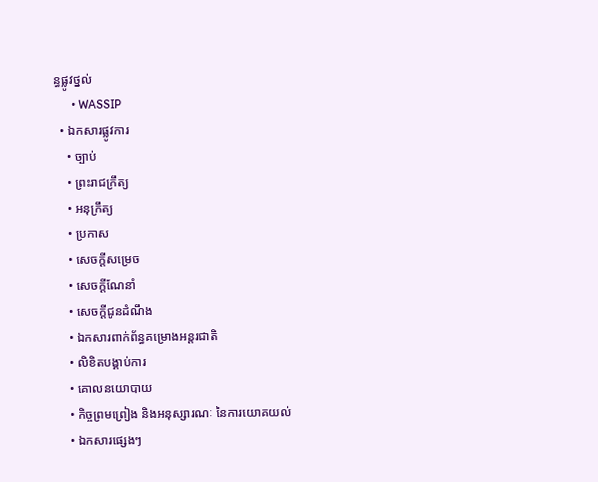ន្ធផ្លូវថ្នល់
      • WASSIP
  • ឯកសារផ្លូវការ
    • ច្បាប់
    • ព្រះរាជក្រឹត្យ
    • អនុក្រឹត្យ
    • ប្រកាស
    • សេចក្តីសម្រេច
    • សេចក្តីណែនាំ
    • សេចក្តីជូនដំណឹង
    • ឯកសារពាក់ព័ន្ធគម្រោងអន្តរជាតិ
    • លិខិតបង្គាប់ការ
    • គោលនយោបាយ
    • កិច្ចព្រមព្រៀង និងអនុស្សារណៈ នៃការយោគយល់
    • ឯកសារផ្សេងៗ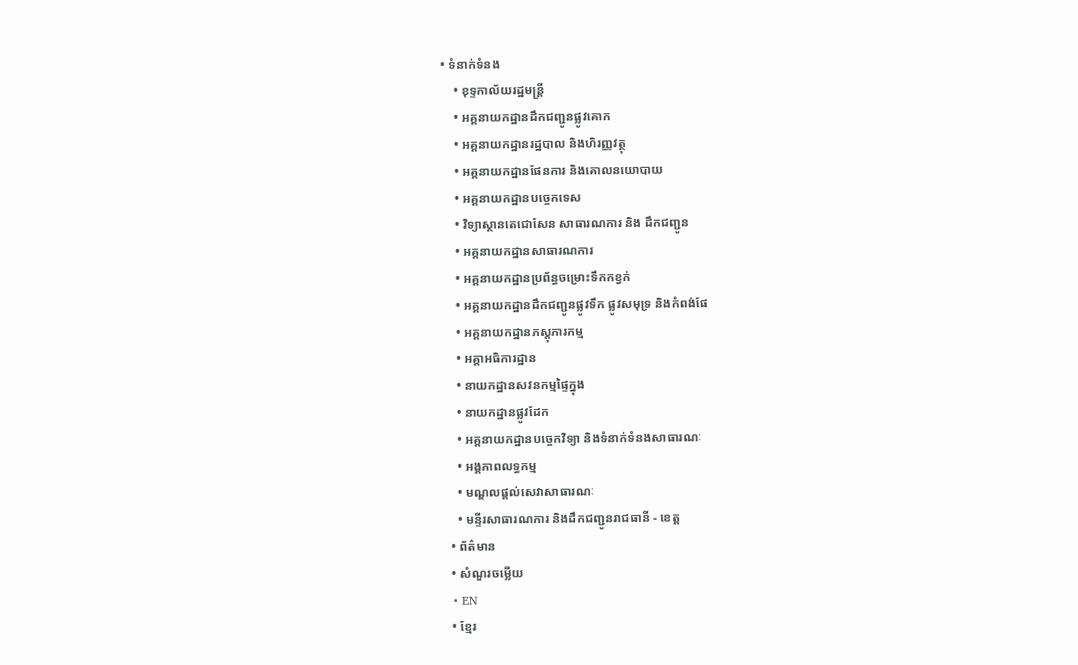• ទំនាក់ទំនង
    • ខុទ្ទកាល័យរដ្ឋមន្ដ្រី
    • អគ្គនាយកដ្ឋានដឹកជញ្ជូនផ្លូវគោក
    • អគ្គនាយកដ្ឋានរដ្ឋបាល និងហិរញ្ញវត្ថុ
    • អគ្គនាយកដ្ឋានផែនការ និងគោលនយោបាយ
    • អគ្គនាយកដ្ឋានបច្ចេកទេស
    • វិទ្យាស្ថានតេជោសែន សាធារណការ និង ដឹកជញ្ជូន
    • អគ្គនាយកដ្ឋានសាធារណការ
    • អគ្គនាយកដ្ឋានប្រព័ន្ធចម្រោះទឹកកខ្វក់
    • អគ្គនាយកដ្ឋានដឹកជញ្ជូនផ្លូវទឹក ផ្លូវសមុទ្រ និងកំពង់ផែ
    • អគ្គនាយកដ្ឋានភស្តុភារកម្ម
    • អគ្គាអធិការដ្ឋាន
    • នាយកដ្ឋានសវនកម្មផ្ទៃក្នុង
    • នាយកដ្ឋានផ្លូវដែក
    • អគ្គនាយកដ្ឋានបច្ចេកវិទ្យា និងទំនាក់ទំនងសាធារណៈ
    • អង្គភាពលទ្ធកម្ម
    • មណ្ឌលផ្ដល់សេវាសាធារណៈ
    • មន្ទីរសាធារណការ និងដឹកជញ្ជូនរាជធានី - ខេត្ត
  • ព័ត៌មាន
  • សំណួរចម្លើយ
  • EN
  • ខ្មែរ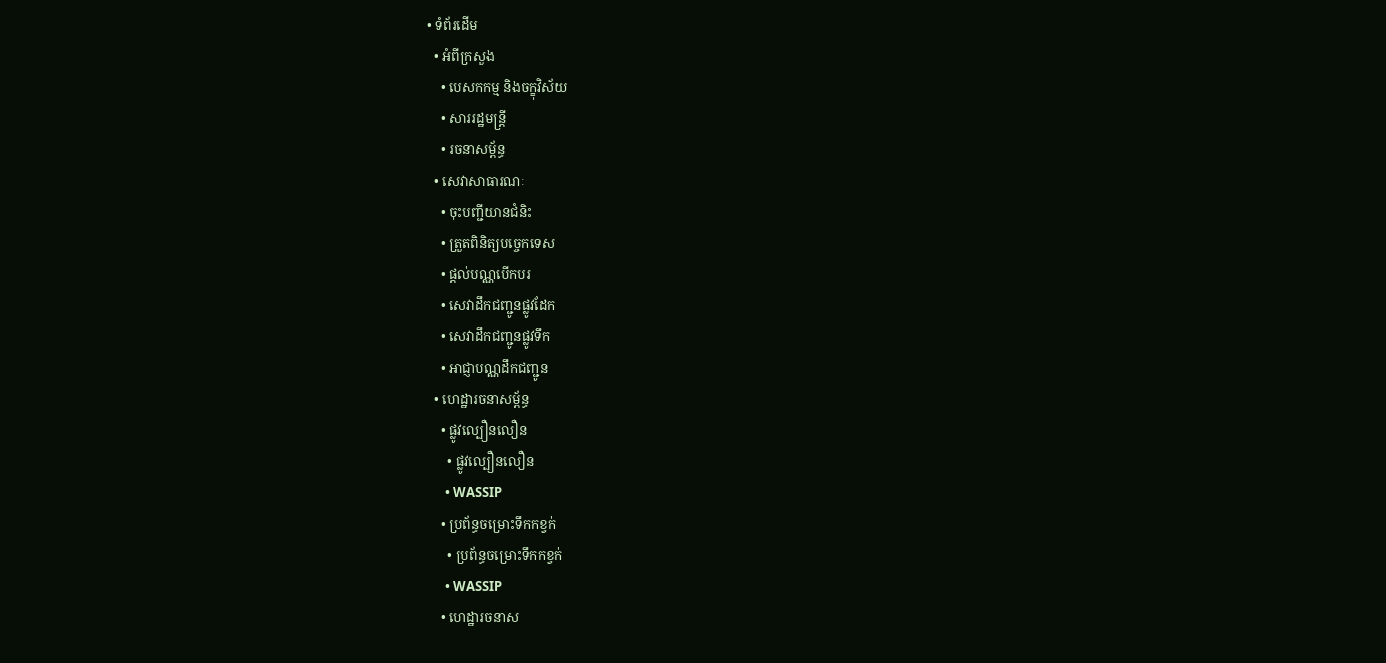• ទំព័រដើម
  • អំពីក្រសួង
    • បេសកកម្ម និងចក្ខុវិស័យ
    • សាររដ្ឋមន្ត្រី
    • រចនាសម្ព័ន្ធ
  • សេវាសាធារណៈ
    • ចុះបញ្ជីយានជំនិះ
    • ត្រួតពិនិត្យបច្ចេកទេស
    • ផ្តល់បណ្ណបើកបរ
    • សេវាដឹកជញ្ជូនផ្លូវដែក
    • សេវាដឹកជញ្ជូនផ្លូវទឹក
    • អាជ្ញាបណ្ណដឹកជញ្ជូន
  • ហេដ្ឋារចនាសម្ព័ន្ធ
    • ផ្លូវល្បឿនលឿន
      • ផ្លូវល្បឿនលឿន
      • WASSIP
    • ប្រព័ន្ធចម្រោះទឹកកខ្វក់
      • ប្រព័ន្ធចម្រោះទឹកកខ្វក់
      • WASSIP
    • ហេដ្ឋារចនាស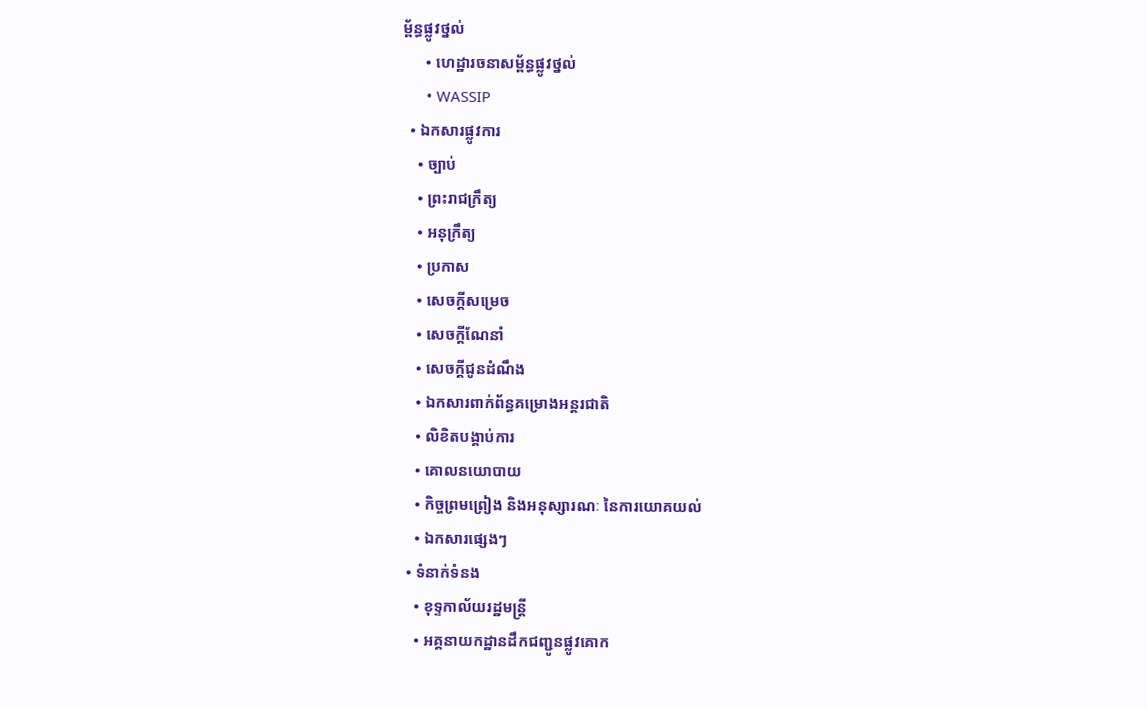ម្ព័ន្ធផ្លូវថ្នល់
      • ហេដ្ឋារចនាសម្ព័ន្ធផ្លូវថ្នល់
      • WASSIP
  • ឯកសារផ្លូវការ
    • ច្បាប់
    • ព្រះរាជក្រឹត្យ
    • អនុក្រឹត្យ
    • ប្រកាស
    • សេចក្តីសម្រេច
    • សេចក្តីណែនាំ
    • សេចក្តីជូនដំណឹង
    • ឯកសារពាក់ព័ន្ធគម្រោងអន្តរជាតិ
    • លិខិតបង្គាប់ការ
    • គោលនយោបាយ
    • កិច្ចព្រមព្រៀង និងអនុស្សារណៈ នៃការយោគយល់
    • ឯកសារផ្សេងៗ
  • ទំនាក់ទំនង
    • ខុទ្ទកាល័យរដ្ឋមន្ដ្រី
    • អគ្គនាយកដ្ឋានដឹកជញ្ជូនផ្លូវគោក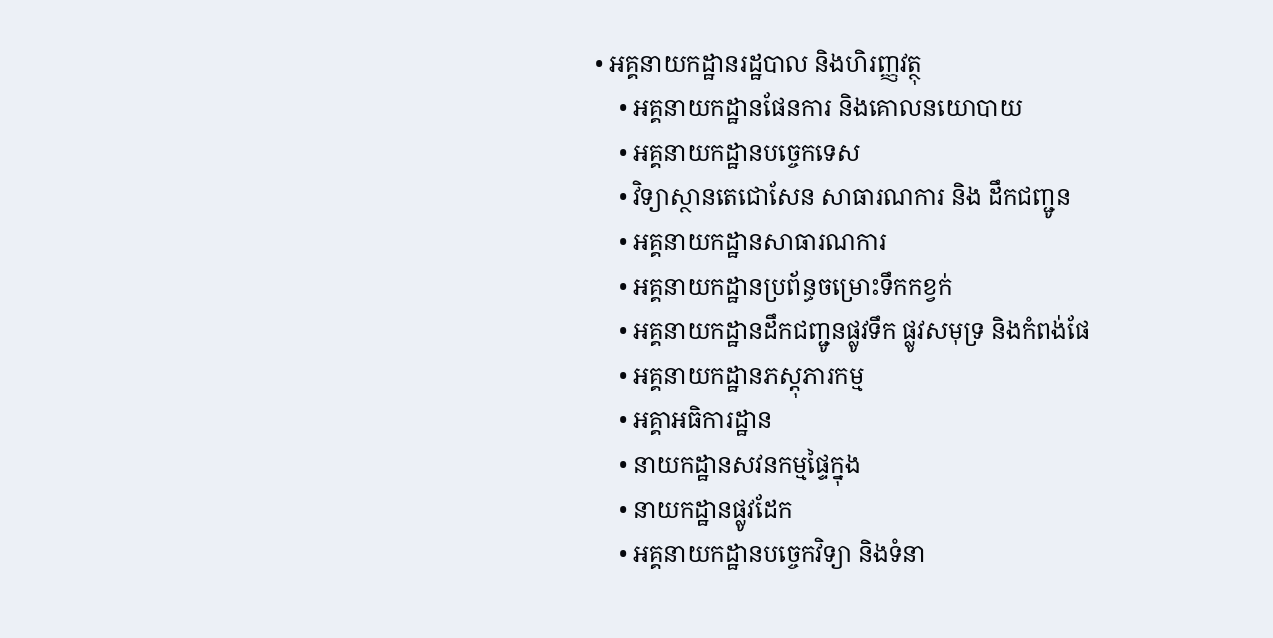• អគ្គនាយកដ្ឋានរដ្ឋបាល និងហិរញ្ញវត្ថុ
    • អគ្គនាយកដ្ឋានផែនការ និងគោលនយោបាយ
    • អគ្គនាយកដ្ឋានបច្ចេកទេស
    • វិទ្យាស្ថានតេជោសែន សាធារណការ និង ដឹកជញ្ជូន
    • អគ្គនាយកដ្ឋានសាធារណការ
    • អគ្គនាយកដ្ឋានប្រព័ន្ធចម្រោះទឹកកខ្វក់
    • អគ្គនាយកដ្ឋានដឹកជញ្ជូនផ្លូវទឹក ផ្លូវសមុទ្រ និងកំពង់ផែ
    • អគ្គនាយកដ្ឋានភស្តុភារកម្ម
    • អគ្គាអធិការដ្ឋាន
    • នាយកដ្ឋានសវនកម្មផ្ទៃក្នុង
    • នាយកដ្ឋានផ្លូវដែក
    • អគ្គនាយកដ្ឋានបច្ចេកវិទ្យា និងទំនា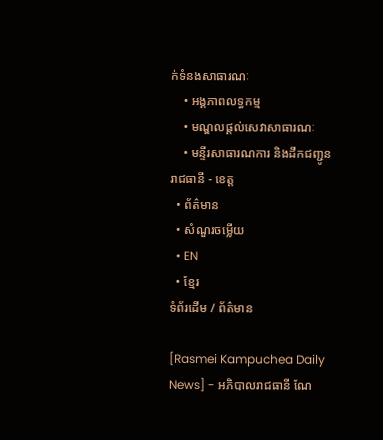ក់ទំនងសាធារណៈ
    • អង្គភាពលទ្ធកម្ម
    • មណ្ឌលផ្ដល់សេវាសាធារណៈ
    • មន្ទីរសាធារណការ និងដឹកជញ្ជូនរាជធានី - ខេត្ត
  • ព័ត៌មាន
  • សំណួរចម្លើយ
  • EN
  • ខ្មែរ
ទំព័រដើម / ព័ត៌មាន

[Rasmei Kampuchea Daily News] - អភិបាលរាជធានី ណែ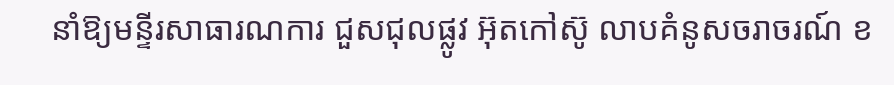នាំឱ្យមន្ទីរសាធារណការ ជួសជុលផ្លូវ អ៊ុតកៅស៊ូ លាបគំនូសចរាចរណ៍ ខ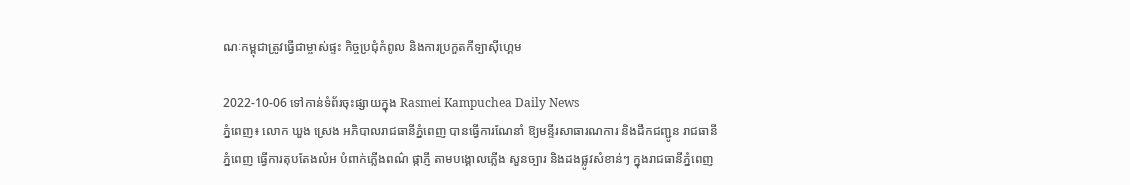ណៈកម្ពុជាត្រូវធ្វើជាម្ចាស់ផ្ទះ កិច្ចប្រជុំកំពូល និងការប្រកួតកីទ្បាស៊ីហ្គេម

2022-10-06 ទៅកាន់ទំព័រចុះផ្សាយក្នុង Rasmei Kampuchea Daily News
ភ្នំពេញ៖ លោក ឃួង ស្រេង អភិបាលរាជធានីភ្នំពេញ បានធ្វើការណែនាំ ឱ្យមន្ទីរសាធារណការ និងដឹកជញ្ជូន រាជធានីភ្នំពេញ ធ្វើការតុបតែងលំអ បំពាក់ភ្លើងពណ៌ ផ្កាភ្ញី តាមបង្គោលភ្លើង សួនច្បារ និងដងផ្លូវសំខាន់ៗ ក្នុងរាជធានីភ្នំពេញ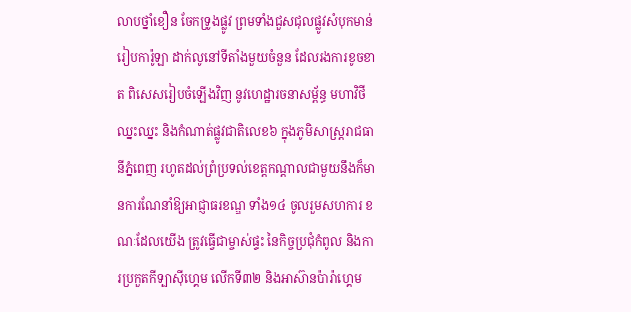លាបថ្នាំខឿន ចែកទ្រូងផ្លូវ ព្រមទាំងជួសជុលផ្លូវសំបុកមាន់ រៀបការ៉ូឡា ដាក់លូនៅទីតាំងមួយចំនួន ដែលរងការខូចខាត ពិសេសរៀបចំឡើងវិញ នូវហេដ្ឋារចនាសម្ព័ន្ធ មហាវិថីឈ្នះឈ្នះ និងកំណាត់ផ្លូវជាតិលេខ៦ ក្នុងភូមិសាស្រ្តរាជធានីភ្នំពេញ រហូតដល់ព្រំប្រទល់ខេត្តកណ្ដាលជាមួយនឹងក៏មានការណែនាំឱ្យអាជ្ញាធរខណ្ឌ ទាំង១៤ ចូលរួមសហការ ខណៈដែលយើង ត្រូវធ្វើជាម្ចាស់ផ្ទះ នៃកិច្ចប្រជុំកំពូល និងការប្រកួតកីទ្បាស៊ីហ្គេម លើកទី៣២ និងអាស៊ានប៉ារ៉ាហ្គេម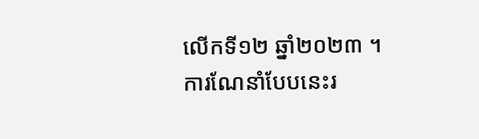លើកទី១២ ឆ្នាំ២០២៣ ។ការណែនាំបែបនេះរ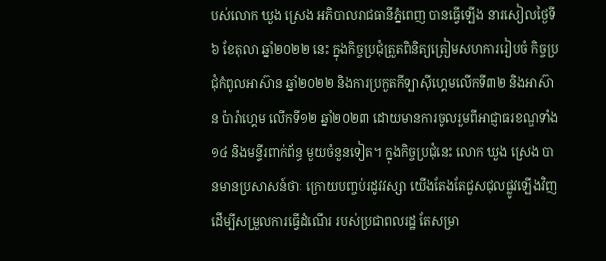បស់លោក ឃួង ស្រេង អភិបាលរាជធានីភ្នំពេញ បានធ្វើឡើង នារសៀលថ្ងៃទី៦ ខែតុលា ឆ្នាំ២០២២ នេះ ក្នុងកិច្ចប្រជុំត្រួតពិនិត្យត្រៀមសហការរៀបចំ កិច្ចប្រជុំកំពូលអាស៊ាន ឆ្នាំ២០២២ និងការប្រកួតកីទ្បាស៊ីហ្គេមលើកទី៣២ និងអាស៊ាន ប៉ារ៉ាហ្គេម លើកទី១២ ឆ្នាំ២០២៣ ដោយមានការចូលរួមពីអាជ្ញាធរខណ្ឌទាំង១៤ និងមន្ទីរពាក់ព័ន្ធ មួយចំនួនទៀត។ ក្នុងកិច្ចប្រជុំនេះ លោក ឃួង ស្រេង បានមានប្រសាសន៍ថាៈ ក្រោយបញ្ចប់រដូវវស្សា យើងតែងតែជួសជុលផ្លូវឡើងវិញ ដើម្បីសម្រួលការធ្វើដំណើរ របស់ប្រជាពលរដ្ឋ តែសម្រា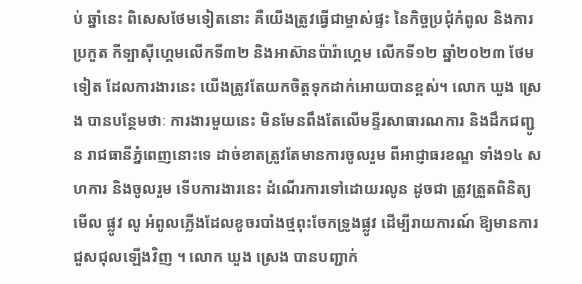ប់ ឆ្នាំនេះ ពិសេសថែមទៀតនោះ គឺយើងត្រូវធ្វើជាម្ចាស់ផ្ទះ នៃកិច្ចប្រជុំកំពូល និងការប្រកួត កីទ្បាស៊ីហ្គេមលើកទី៣២ និងអាស៊ានប៉ារ៉ាហ្គេម លើកទី១២ ឆ្នាំ២០២៣ ថែមទៀត ដែលការងារនេះ យើងត្រូវតែយកចិត្តទុកដាក់អោយបានខ្ពស់។ លោក ឃួង ស្រេង បានបន្ថែមថាៈ ការងារមួយនេះ មិនមែនពឹងតែលើមន្ទីរសាធារណការ និងដឹកជញ្ជូន រាជធានីភ្នំពេញនោះទេ ដាច់ខាតត្រូវតែមានការចូលរួម ពីអាជ្ញាធរខណ្ឌ ទាំង១៤ សហការ និងចូលរួម ទើបការងារនេះ ដំណើរការទៅដោយរលូន ដូចជា ត្រូវត្រួតពិនិត្យមើល ផ្លូវ លូ អំពូលភ្លើងដែលខូចរបាំងថ្មពុះចែកទ្រូងផ្លូវ ដើម្បីរាយការណ៍ ឱ្យមានការជួសជុលឡើងវិញ ។ លោក ឃួង ស្រេង បានបញ្ជាក់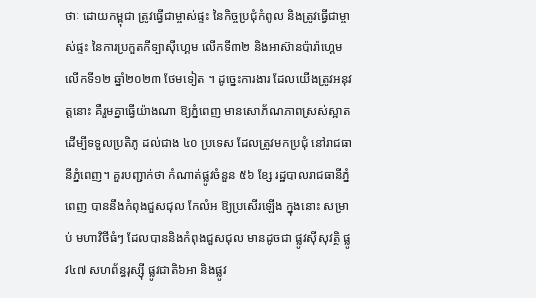ថាៈ ដោយកម្ពុជា ត្រូវធ្វើជាម្ចាស់ផ្ទះ នៃកិច្ចប្រជុំកំពូល និងត្រូវធ្វើជាម្ចាស់ផ្ទះ នៃការប្រកួតកីទ្បាស៊ីហ្គេម លើកទី៣២ និងអាស៊ានប៉ារ៉ាហ្គេម លើកទី១២ ឆ្នាំ២០២៣ ថែមទៀត ។ ដូច្នេះការងារ ដែលយើងត្រូវអនុវត្តនោះ គឺរួមគ្នាធ្វើយ៉ាងណា ឱ្យភ្នំពេញ មានសោភ័ណភាពស្រស់ស្អាត ដើម្បីទទួលប្រតិភូ ដល់ជាង ៤០ ប្រទេស ដែលត្រូវមកប្រជុំ នៅរាជធានីភ្នំពេញ។ គួរបញ្ជាក់ថា កំណាត់ផ្លូវចំនួន ៥៦ ខ្សែ រដ្ឋបាលរាជធានីភ្នំពេញ បាននឹងកំពុងជួសជុល កែលំអ ឱ្យប្រសើរឡើង ក្នុងនោះ សម្រាប់ មហាវិថីធំៗ ដែលបាននិងកំពុងជួសជុល មានដូចជា ផ្លូវស៊ីសុវត្ថិ ផ្លូវ៤៧ សហព័ន្ធរុស្ស៊ី ផ្លូវជាតិ៦អា និងផ្លូវ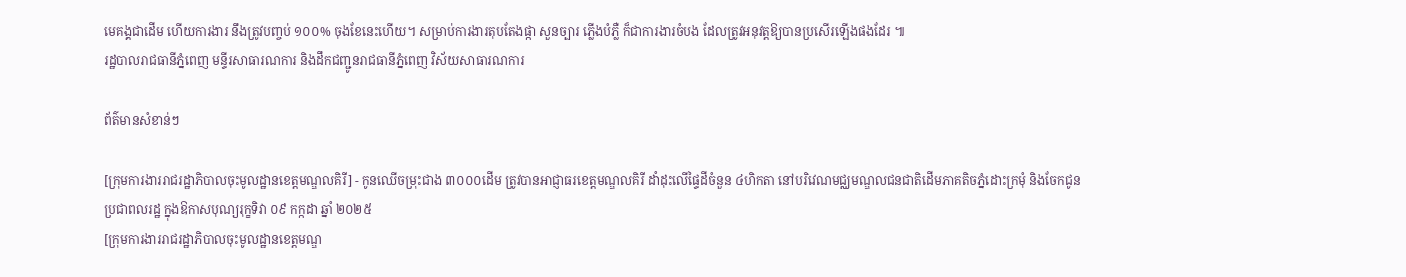មេគង្គជាដើម ហើយការងារ នឹងត្រូវបញ្ចប់ ១០០% ចុងខែនេះហើយ។ សម្រាប់ការងារតុបតែងផ្កា សួនច្បារ ភ្លើងបំភ្លឺ ក៏ជាការងារចំបង ដែលត្រូវអនុវត្តឱ្យបានប្រសើរឡើងផងដែរ ៕
រដ្ឋបាលរាជធានីភ្នំពេញ មន្ទីរសាធារណការ និងដឹកជញ្ជូនរាជធានីភ្នំពេញ វិស័យសាធារណការ

ព័ត៌មានសំខាន់ៗ

[ក្រុមការងាររាជរដ្ឋាភិបាលចុះមូលដ្ឋានខេត្តមណ្ឌលគិរី] - កូនឈើចម្រុះជាង ៣០០០ដើម ត្រូវបានអាជ្ញាធរខេត្តមណ្ឌលគិរី ដាំដុះលើផ្ទៃដីចំនួន ៤ហិកតា នៅបរិវេណមជ្ឈមណ្ឌលជនជាតិដើមភាគតិចភ្នំដោះក្រមុំ និងចែកជូនប្រជាពលរដ្ឋ ក្នុងឱកាសបុណ្យរុក្ខទិវា ០៩ កក្កដា ឆ្នាំ ២០២៥
[ក្រុមការងាររាជរដ្ឋាភិបាលចុះមូលដ្ឋានខេត្តមណ្ឌ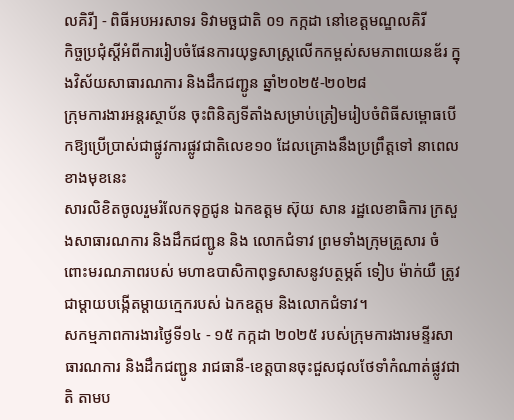លគិរី] - ពិធីអបអរសាទរ ទិវាមច្ឆជាតិ ០១ កក្កដា នៅខេត្តមណ្ឌលគិរី
កិច្ចប្រជុំស្តីអំពីការរៀបចំផែនការយុទ្ធសាស្ត្រលើកកម្ពស់សមភាពយេនឌ័រ ក្នុងវិស័យសាធារណការ និងដឹកជញ្ជូន ឆ្នាំ២០២៥-២០២៨
ក្រុមការងារអន្តរស្ថាប័ន ចុះពិនិត្យទីតាំងសម្រាប់ត្រៀមរៀបចំពិធីសម្ពោធបើកឱ្យប្រើប្រាស់ជាផ្លូវការផ្លូវជាតិលេខ១០ ដែលគ្រោងនឹងប្រព្រឹត្តទៅ នាពេលខាងមុខនេះ
សារលិខិតចូលរួមរំលែកទុក្ខជូន ឯកឧត្តម ស៊ុយ សាន រដ្ឋលេខាធិការ ក្រសួងសាធារណការ និងដឹកជញ្ជូន និង លោកជំទាវ ព្រមទាំងក្រុមគ្រួសារ ចំពោះមរណភាពរបស់ មហាឧបាសិកាពុទ្ធសាសនូវបត្ថម្ភត៍ ទៀប ម៉ាក់យឺ ត្រូវជាម្តាយបង្កើតម្តាយក្មេករបស់ ឯកឧត្តម និងលោកជំទាវ។
សកម្មភាពការងារថ្ងៃទី១៤ - ១៥ កក្កដា ២០២៥ របស់ក្រុមការងារមន្ទីរសាធារណការ និងដឹកជញ្ជូន រាជធានី-ខេត្តបានចុះជួសជុលថែទាំកំណាត់ផ្លូវជាតិ តាមប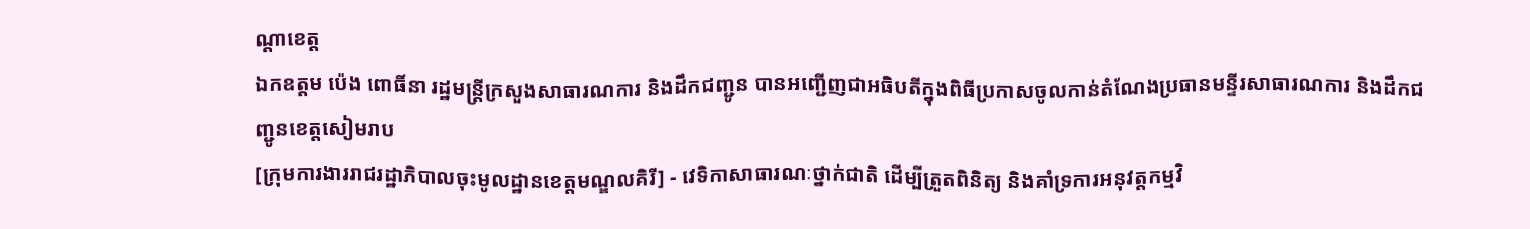ណ្ដាខេត្ត
ឯកឧត្តម ប៉េង ពោធិ៍នា រដ្ឋមន្ត្រីក្រសួងសាធារណការ និងដឹកជញ្ជូន បានអញ្ជើញជាអធិបតីក្នុងពិធីប្រកាសចូលកាន់តំណែងប្រធានមន្ទីរសាធារណការ និងដឹកជញ្ជូនខេត្តសៀមរាប
[ក្រុមការងាររាជរដ្ឋាភិបាលចុះមូលដ្ឋានខេត្តមណ្ឌលគិរី] - វេទិកាសាធារណៈថ្នាក់ជាតិ ដើម្បីត្រួតពិនិត្យ និងគាំទ្រការអនុវត្តកម្មវិ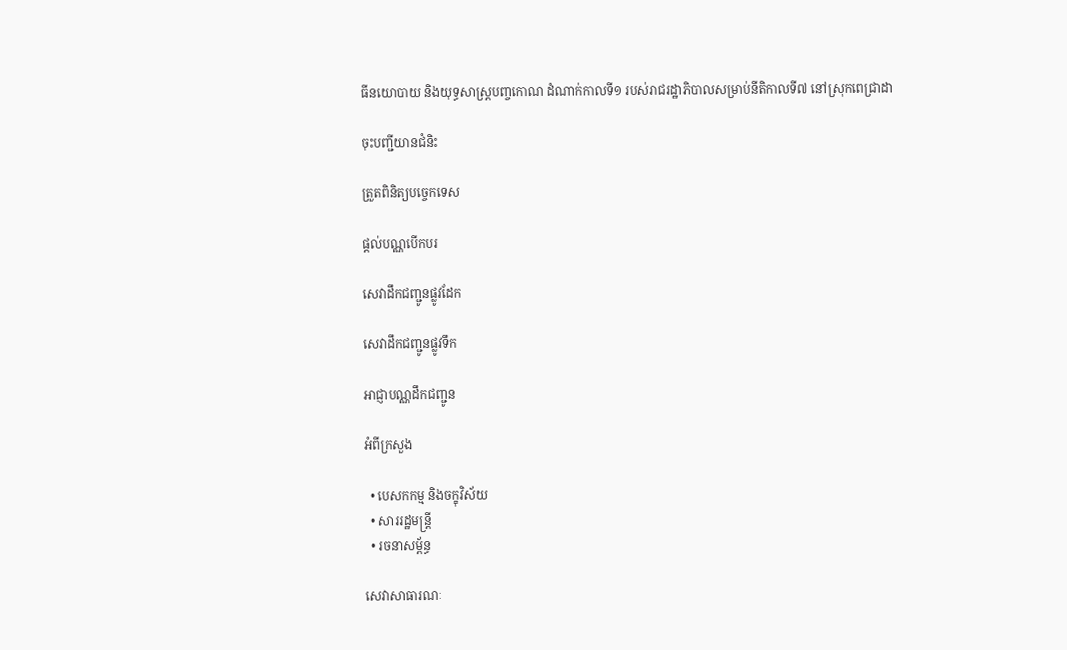ធីនយោបាយ និងយុទ្ធសាស្ដ្របញ្ចកោណ ដំណាក់កាលទី១ របស់រាជរដ្ឋាភិបាលសម្រាប់នីតិកាលទី៧ នៅស្រុកពេជ្រាដា

ចុះបញ្ជីយានជំនិះ

ត្រួតពិនិត្យបច្ចេកទេស

ផ្តល់បណ្ណបើកបរ

សេវាដឹកជញ្ជូនផ្លូវដែក

សេវាដឹកជញ្ជូនផ្លូវទឹក

អាជ្ញាបណ្ណដឹកជញ្ជូន

អំពីក្រសួង

  • បេសកកម្ម និងចក្ខុវិស័យ
  • សាររដ្ឋមន្ត្រី
  • រចនាសម្ព័ន្ធ

សេវាសាធារណៈ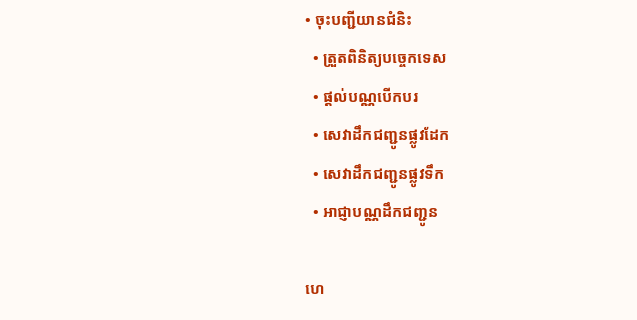• ចុះបញ្ជីយានជំនិះ
  • ត្រួតពិនិត្យបច្ចេកទេស
  • ផ្តល់បណ្ណបើកបរ
  • សេវាដឹកជញ្ជូនផ្លូវដែក
  • សេវាដឹកជញ្ជូនផ្លូវទឹក
  • អាជ្ញាបណ្ណដឹកជញ្ជូន

ហេ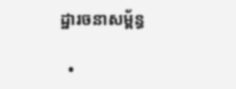ដ្ឋារចនាសម្ព័ន្ធ

  •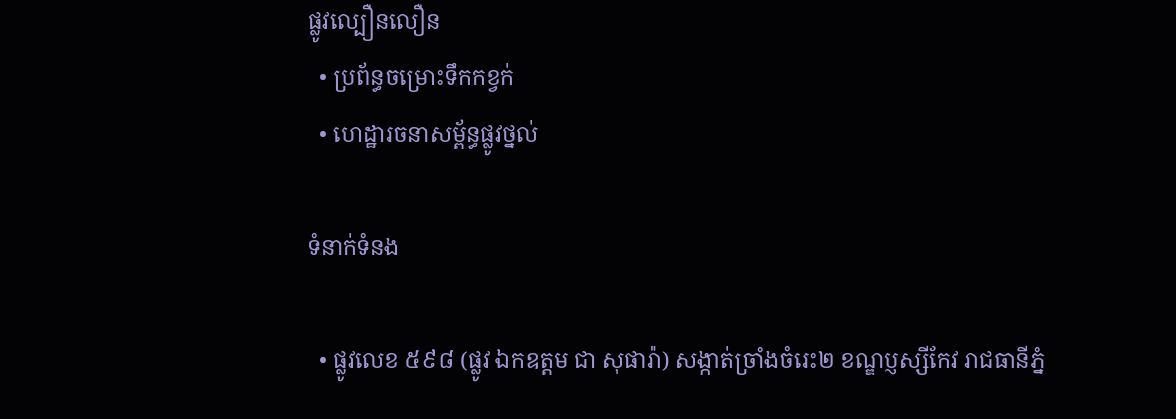ផ្លូវល្បឿនលឿន
  • ប្រព័ន្ធចម្រោះទឹកកខ្វក់
  • ហេដ្ឋារចនាសម្ព័ន្ធផ្លូវថ្នល់

ទំនាក់ទំនង

  • ផ្លូវលេខ ៥៩៨ (ផ្លូវ ឯកឧត្ដម ជា សុផារ៉ា) សង្កាត់ច្រាំងចំរេះ២ ខណ្ឌប្ញស្សីកែវ រាជធានីភ្នំ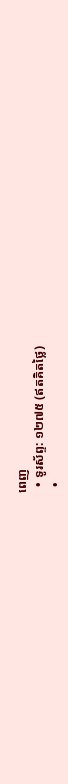ពេញ
  • ទូរស័ព្ទ: ១២៧៥ (ឥតគិតថ្លៃ)
  •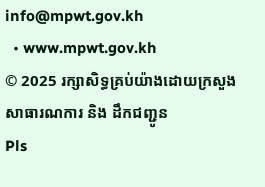info@mpwt.gov.kh
  • www.mpwt.gov.kh
© 2025 រក្សាសិទ្ធគ្រប់យ៉ាងដោយក្រសួងសាធារណការ និង ដឹកជញ្ជូន
Pls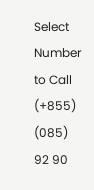Select Number to Call
(+855) (085) 92 90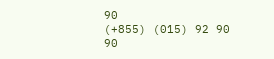90
(+855) (015) 92 90 90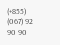(+855) (067) 92 90 90